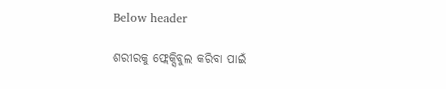Below header

ଶରୀରକୁ ଫ୍ଲେକ୍ସିବୁଲ କରିବା ପାଇଁ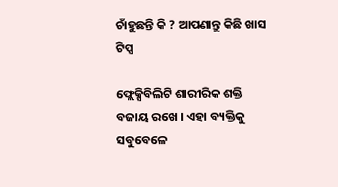ଚାଁହୁଛନ୍ତି କି ? ଆପଣାନ୍ତୁ କିଛି ଖାସ ଟିପ୍ସ

ଫ୍ଲେକ୍ସିବିଲିଟି ଶାରୀରିକ ଶକ୍ତି ବଜାୟ ରଖେ । ଏହା ବ୍ୟକ୍ତିକୁ ସବୁବେଳେ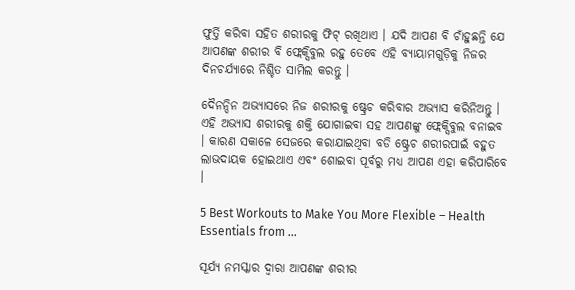ଫୁର୍ତ୍ତି କରିବା ସହିତ ଶରୀରକୁ ଫିଟ୍ ରଖିଥାଏ । ଯଦି ଆପଣ ବି ଚାଁହୁଛନ୍ତି ଯେ ଆପଣଙ୍କ ଶରୀର ବି ଫ୍ଲେକ୍ସିବୁଲ ରହୁ ତେବେ ଏହି ବ୍ୟାୟାମଗୁଡ଼ିକୁ ନିଜର ଦିନଚର୍ଯ୍ୟାରେ ନିଶ୍ଚିତ ସାମିଲ କରନ୍ତୁ ।

ଦୈନନ୍ଦିନ ଅଭ୍ୟାସରେ ନିଜ ଶରୀରକୁ ଷ୍ଟ୍ରେଚ କରିବାର ଅଭ୍ୟାସ କରିନିଅନ୍ତୁ । ଏହି ଅଭ୍ୟାସ ଶରୀରକୁ ଶକ୍ତି ଯୋଗାଇବା ସହ ଆପଣଙ୍କୁ ଫ୍ଲେକ୍ସିବୁଲ ବନାଇବ । କାରଣ ସକାଳେ ସେଜରେ କରାଯାଇଥିବା ବଡି ଷ୍ଟ୍ରେଚ ଶରୀରପାଇଁ ବହୁତ ଲାଭଦାୟକ ହୋଇଥାଏ ଏବଂ ଶୋଇବା ପୂର୍ବରୁ ମଧ୍ୟ ଆପଣ ଏହା କରିପାରିବେ ।

5 Best Workouts to Make You More Flexible – Health Essentials from ...

ସୂର୍ଯ୍ୟ ନମସ୍କାର ଦ୍ୱାରା ଆପଣଙ୍କ ଶରୀର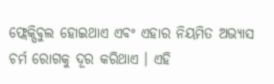ଫ୍ଲେକ୍ସିବୁଲ ହୋଇଥାଏ ଏବଂ ଏହାର ନିୟମିତ ଅଭ୍ୟାସ ଚର୍ମ ରୋଗକୁ ଦୂର କରିଥାଏ । ଏହି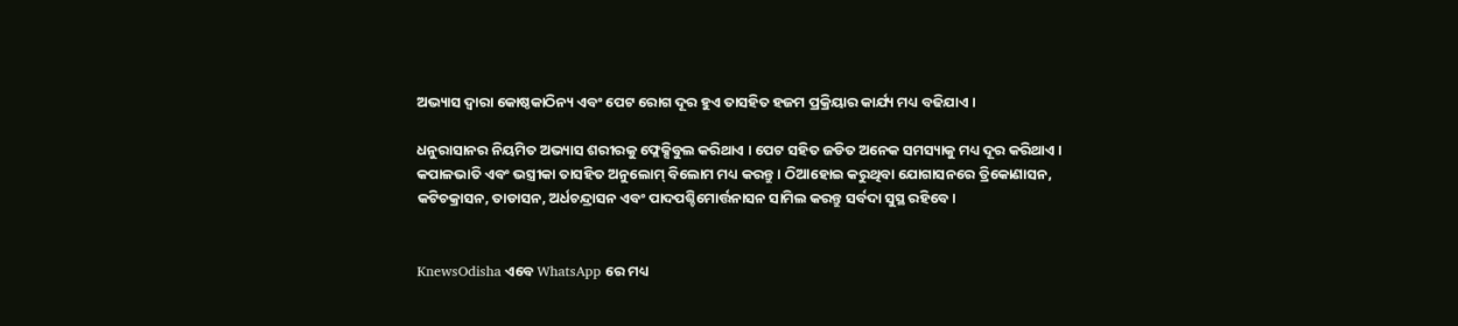ଅଭ୍ୟାସ ଦ୍ୱାରା କୋଷ୍ଠକାଠିନ୍ୟ ଏବଂ ପେଟ ରୋଗ ଦୂର ହୁଏ ତାସହିତ ହଜମ ପ୍ରକ୍ରିୟାର କାର୍ଯ୍ୟ ମଧ୍ୟ ବଢିଯାଏ ।

ଧନୁରାସାନର ନିୟମିତ ଅଭ୍ୟାସ ଶରୀରକୁ ଫ୍ଲେକ୍ସିବୁଲ କରିଥାଏ । ପେଟ ସହିତ ଜଡିତ ଅନେକ ସମସ୍ୟାକୁ ମଧ୍ୟ ଦୂର କରିଥାଏ । କପାଳଭାତି ଏବଂ ଭସ୍ତ୍ରୀକା ତାସହିତ ଅନୁଲୋମ୍ ବିଲୋମ ମଧ୍ୟ କରନ୍ତୁ । ଠିଆହୋଇ କରୁଥିବା ଯୋଗାସନରେ ତ୍ରିକୋଣାସନ, କଟିଚକ୍ରାସନ, ତାଡାସନ, ଅର୍ଧଚନ୍ଦ୍ରାସନ ଏବଂ ପାଦପଶ୍ଚିମୋର୍ତ୍ତନାସନ ସାମିଲ କରନ୍ତୁ ସର୍ବଦା ସୁସ୍ଥ ରହିବେ ।


KnewsOdisha ଏବେ WhatsApp ରେ ମଧ୍ୟ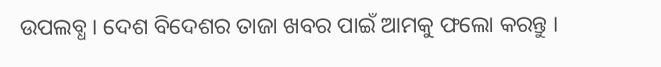ଉପଲବ୍ଧ । ଦେଶ ବିଦେଶର ତାଜା ଖବର ପାଇଁ ଆମକୁ ଫଲୋ କରନ୍ତୁ ।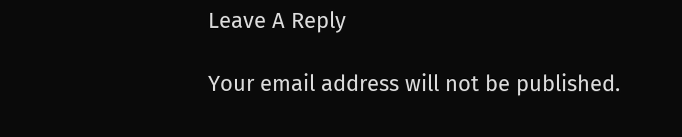Leave A Reply

Your email address will not be published.